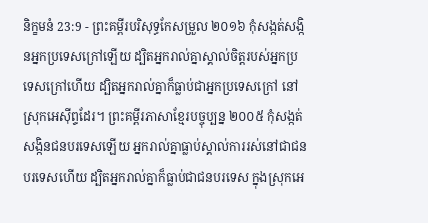និក្ខមនំ 23:9 - ព្រះគម្ពីរបរិសុទ្ធកែសម្រួល ២០១៦ កុំសង្កត់សង្កិនអ្នកប្រទេសក្រៅឡើយ ដ្បិតអ្នករាល់គ្នាស្គាល់ចិត្តរបស់អ្នកប្រទេសក្រៅហើយ ដ្បិតអ្នករាល់គ្នាក៏ធ្លាប់ជាអ្នកប្រទេសក្រៅ នៅស្រុកអេស៊ីព្ទដែរ។ ព្រះគម្ពីរភាសាខ្មែរបច្ចុប្បន្ន ២០០៥ កុំសង្កត់សង្កិនជនបរទេសឡើយ អ្នករាល់គ្នាធ្លាប់ស្គាល់ការរស់នៅជាជនបរទេសហើយ ដ្បិតអ្នករាល់គ្នាក៏ធ្លាប់ជាជនបរទេស ក្នុងស្រុកអេ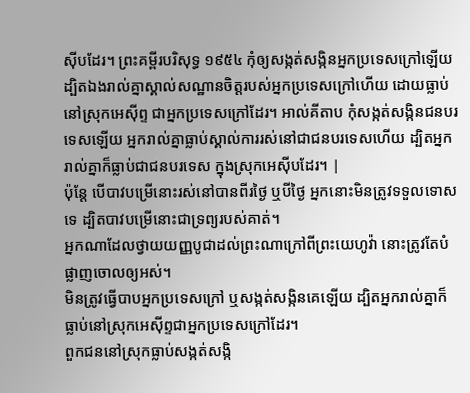ស៊ីបដែរ។ ព្រះគម្ពីរបរិសុទ្ធ ១៩៥៤ កុំឲ្យសង្កត់សង្កិនអ្នកប្រទេសក្រៅឡើយ ដ្បិតឯងរាល់គ្នាស្គាល់សណ្ឋានចិត្តរបស់អ្នកប្រទេសក្រៅហើយ ដោយធ្លាប់នៅស្រុកអេស៊ីព្ទ ជាអ្នកប្រទេសក្រៅដែរ។ អាល់គីតាប កុំសង្កត់សង្កិនជនបរទេសឡើយ អ្នករាល់គ្នាធ្លាប់ស្គាល់ការរស់នៅជាជនបរទេសហើយ ដ្បិតអ្នករាល់គ្នាក៏ធ្លាប់ជាជនបរទេស ក្នុងស្រុកអេស៊ីបដែរ។ |
ប៉ុន្តែ បើបាវបម្រើនោះរស់នៅបានពីរថ្ងៃ ឬបីថ្ងៃ អ្នកនោះមិនត្រូវទទួលទោសទេ ដ្បិតបាវបម្រើនោះជាទ្រព្យរបស់គាត់។
អ្នកណាដែលថ្វាយយញ្ញបូជាដល់ព្រះណាក្រៅពីព្រះយេហូវ៉ា នោះត្រូវតែបំផ្លាញចោលឲ្យអស់។
មិនត្រូវធ្វើបាបអ្នកប្រទេសក្រៅ ឬសង្កត់សង្កិនគេឡើយ ដ្បិតអ្នករាល់គ្នាក៏ធ្លាប់នៅស្រុកអេស៊ីព្ទជាអ្នកប្រទេសក្រៅដែរ។
ពួកជននៅស្រុកធ្លាប់សង្កត់សង្កិ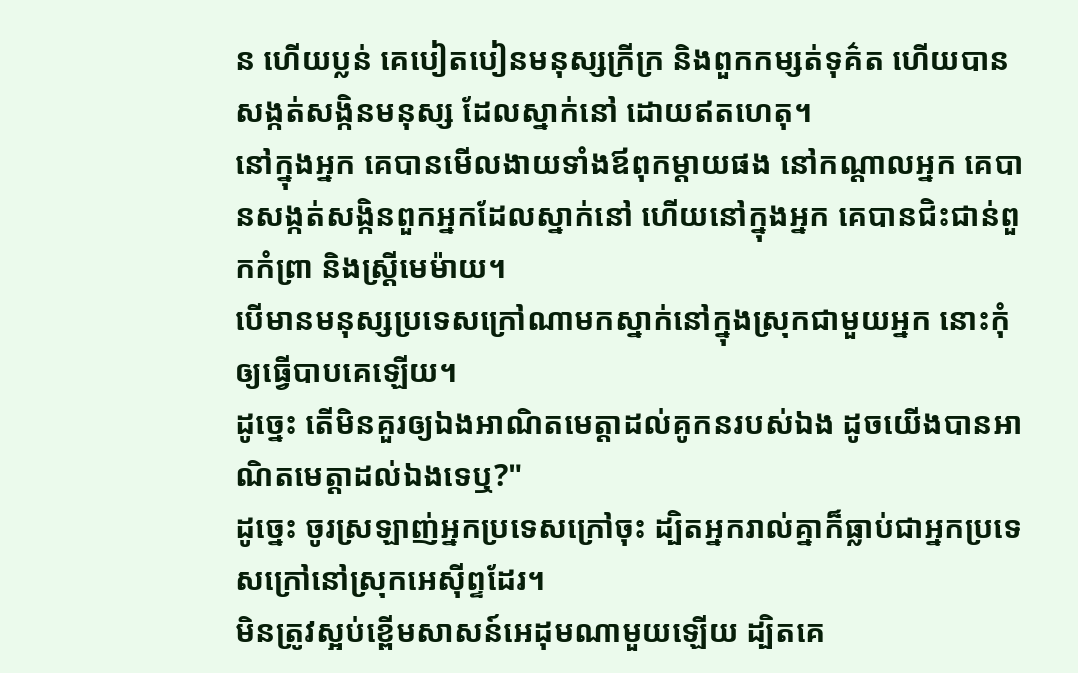ន ហើយប្លន់ គេបៀតបៀនមនុស្សក្រីក្រ និងពួកកម្សត់ទុគ៌ត ហើយបានសង្កត់សង្កិនមនុស្ស ដែលស្នាក់នៅ ដោយឥតហេតុ។
នៅក្នុងអ្នក គេបានមើលងាយទាំងឪពុកម្តាយផង នៅកណ្ដាលអ្នក គេបានសង្កត់សង្កិនពួកអ្នកដែលស្នាក់នៅ ហើយនៅក្នុងអ្នក គេបានជិះជាន់ពួកកំព្រា និងស្ត្រីមេម៉ាយ។
បើមានមនុស្សប្រទេសក្រៅណាមកស្នាក់នៅក្នុងស្រុកជាមួយអ្នក នោះកុំឲ្យធ្វើបាបគេឡើយ។
ដូច្នេះ តើមិនគួរឲ្យឯងអាណិតមេត្តាដល់គូកនរបស់ឯង ដូចយើងបានអាណិតមេត្តាដល់ឯងទេឬ?"
ដូច្នេះ ចូរស្រឡាញ់អ្នកប្រទេសក្រៅចុះ ដ្បិតអ្នករាល់គ្នាក៏ធ្លាប់ជាអ្នកប្រទេសក្រៅនៅស្រុកអេស៊ីព្ទដែរ។
មិនត្រូវស្អប់ខ្ពើមសាសន៍អេដុមណាមួយឡើយ ដ្បិតគេ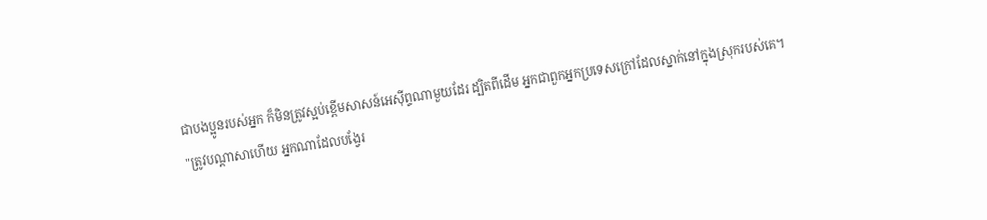ជាបងប្អូនរបស់អ្នក ក៏មិនត្រូវស្អប់ខ្ពើមសាសន៍អេស៊ីព្ទណាមួយដែរ ដ្បិតពីដើម អ្នកជាពួកអ្នកប្រទេសក្រៅដែលស្នាក់នៅក្នុងស្រុករបស់គេ។
"ត្រូវបណ្ដាសាហើយ អ្នកណាដែលបង្វែរ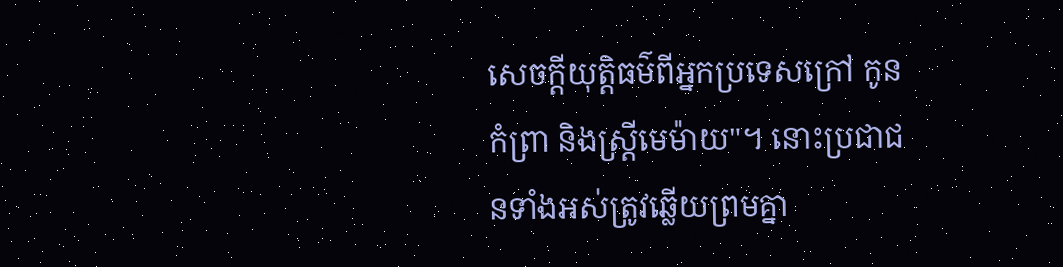សេចក្ដីយុត្តិធម៌ពីអ្នកប្រទេសក្រៅ កូនកំព្រា និងស្រ្ដីមេម៉ាយ"។ នោះប្រជាជនទាំងអស់ត្រូវឆ្លើយព្រមគ្នា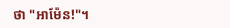ថា "អាម៉ែន!"។